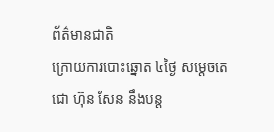ព័ត៌មានជាតិ
ក្រោយការបោះឆ្នោត ៤ថ្ងៃ សម្ដេចតេជោ ហ៊ុន សែន នឹងបន្ត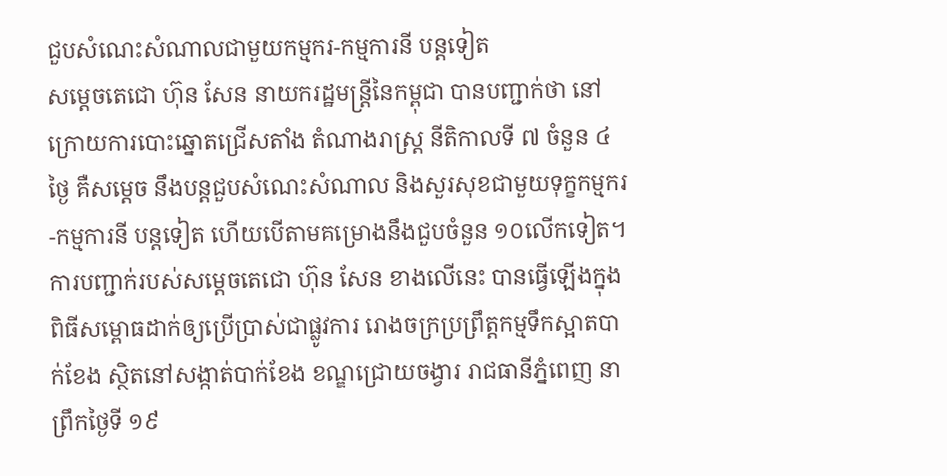ជួបសំណេះសំណាលជាមួយកម្មករ-កម្មការនី បន្តទៀត
សម្ដេចតេជោ ហ៊ុន សែន នាយករដ្ឋមន្ត្រីនៃកម្ពុជា បានបញ្ជាក់ថា នៅក្រោយការបោះឆ្នោតជ្រើសតាំង តំណាងរាស្រ្ដ នីតិកាលទី ៧ ចំនួន ៤ថ្ងៃ គឺសម្ដេច នឹងបន្តជួបសំណេះសំណាល និងសួរសុខជាមួយទុក្ខកម្មករ-កម្មការនី បន្តទៀត ហើយបើតាមគម្រោងនឹងជួបចំនួន ១០លើកទៀត។
ការបញ្ជាក់របស់សម្ដេចតេជោ ហ៊ុន សែន ខាងលើនេះ បានធ្វើឡើងក្នុងពិធីសម្ពោធដាក់ឲ្យប្រើប្រាស់ជាផ្លូវការ រោងចក្រប្រព្រឹត្តកម្មទឹកស្អាតបាក់ខែង ស្ថិតនៅសង្កាត់បាក់ខែង ខណ្ឌជ្រោយចង្វារ រាជធានីភ្នំពេញ នាព្រឹកថ្ងៃទី ១៩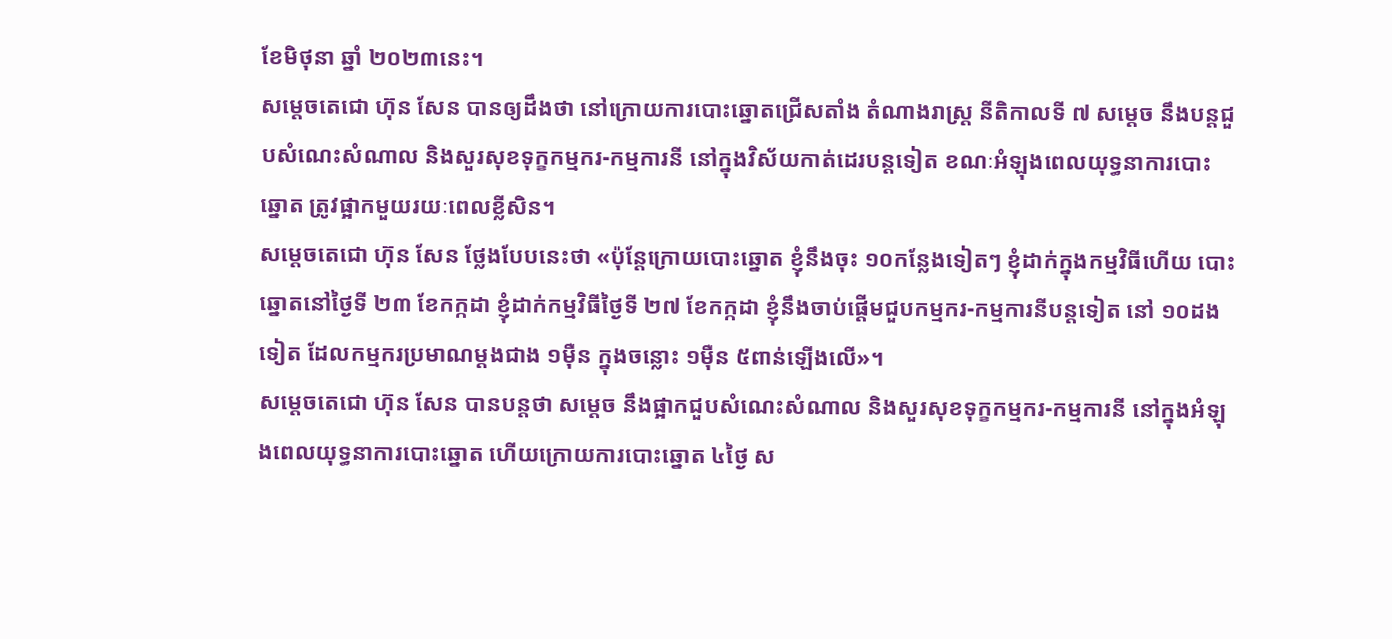ខែមិថុនា ឆ្នាំ ២០២៣នេះ។
សម្ដេចតេជោ ហ៊ុន សែន បានឲ្យដឹងថា នៅក្រោយការបោះឆ្នោតជ្រើសតាំង តំណាងរាស្រ្ដ នីតិកាលទី ៧ សម្ដេច នឹងបន្តជួបសំណេះសំណាល និងសួរសុខទុក្ខកម្មករ-កម្មការនី នៅក្នុងវិស័យកាត់ដេរបន្តទៀត ខណៈអំឡុងពេលយុទ្ធនាការបោះឆ្នោត ត្រូវផ្អាកមួយរយៈពេលខ្លីសិន។
សម្ដេចតេជោ ហ៊ុន សែន ថ្លែងបែបនេះថា «ប៉ុន្តែក្រោយបោះឆ្នោត ខ្ញុំនឹងចុះ ១០កន្លែងទៀតៗ ខ្ញុំដាក់ក្នុងកម្មវិធីហើយ បោះឆ្នោតនៅថ្ងៃទី ២៣ ខែកក្កដា ខ្ញុំដាក់កម្មវិធីថ្ងៃទី ២៧ ខែកក្កដា ខ្ញុំនឹងចាប់ផ្ដើមជួបកម្មករ-កម្មការនីបន្តទៀត នៅ ១០ដងទៀត ដែលកម្មករប្រមាណម្ដងជាង ១ម៉ឺន ក្នុងចន្លោះ ១ម៉ឺន ៥ពាន់ឡើងលើ»។
សម្ដេចតេជោ ហ៊ុន សែន បានបន្តថា សម្ដេច នឹងផ្អាកជួបសំណេះសំណាល និងសួរសុខទុក្ខកម្មករ-កម្មការនី នៅក្នុងអំឡុងពេលយុទ្ធនាការបោះឆ្នោត ហើយក្រោយការបោះឆ្នោត ៤ថ្ងៃ ស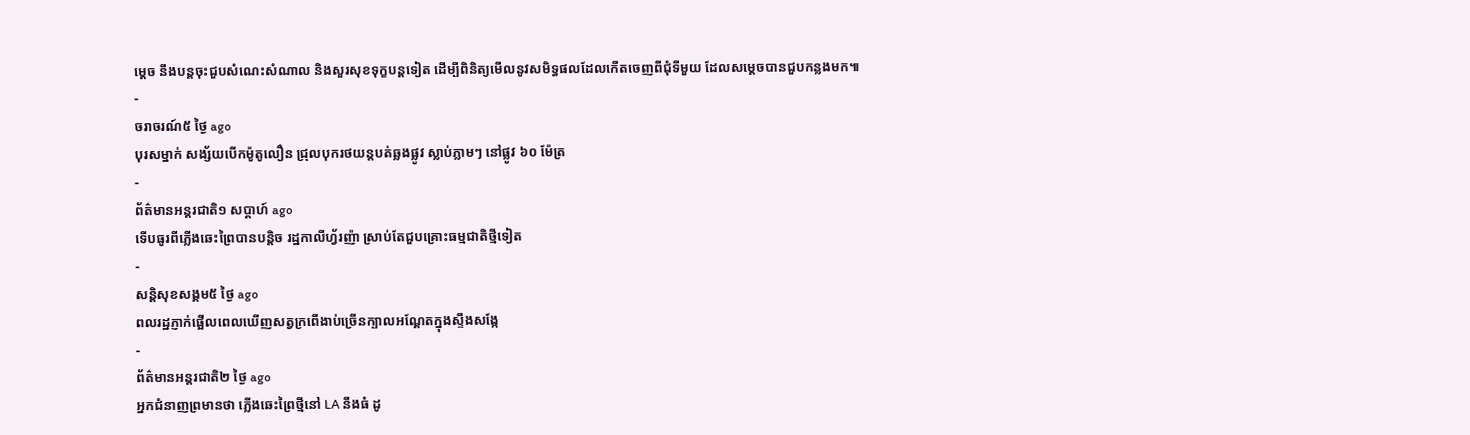ម្ដេច នឹងបន្តចុះជួបសំណេះសំណាល និងសួរសុខទុក្ខបន្តទៀត ដើម្បីពិនិត្យមើលនូវសមិទ្ធផលដែលកើតចេញពីជុំទីមួយ ដែលសម្ដេចបានជួបកន្លងមក៕
-
ចរាចរណ៍៥ ថ្ងៃ ago
បុរសម្នាក់ សង្ស័យបើកម៉ូតូលឿន ជ្រុលបុករថយន្តបត់ឆ្លងផ្លូវ ស្លាប់ភ្លាមៗ នៅផ្លូវ ៦០ ម៉ែត្រ
-
ព័ត៌មានអន្ដរជាតិ១ សប្តាហ៍ ago
ទើបធូរពីភ្លើងឆេះព្រៃបានបន្តិច រដ្ឋកាលីហ្វ័រញ៉ា ស្រាប់តែជួបគ្រោះធម្មជាតិថ្មីទៀត
-
សន្តិសុខសង្គម៥ ថ្ងៃ ago
ពលរដ្ឋភ្ញាក់ផ្អើលពេលឃើញសត្វក្រពើងាប់ច្រើនក្បាលអណ្ដែតក្នុងស្ទឹងសង្កែ
-
ព័ត៌មានអន្ដរជាតិ២ ថ្ងៃ ago
អ្នកជំនាញព្រមានថា ភ្លើងឆេះព្រៃថ្មីនៅ LA នឹងធំ ដូ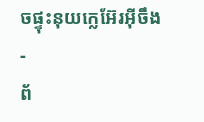ចផ្ទុះនុយក្លេអ៊ែរអ៊ីចឹង
-
ព័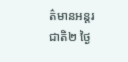ត៌មានអន្ដរជាតិ២ ថ្ងៃ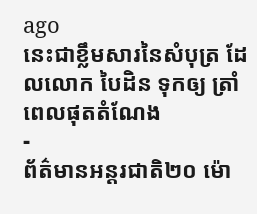ago
នេះជាខ្លឹមសារនៃសំបុត្រ ដែលលោក បៃដិន ទុកឲ្យ ត្រាំ ពេលផុតតំណែង
-
ព័ត៌មានអន្ដរជាតិ២០ ម៉ោ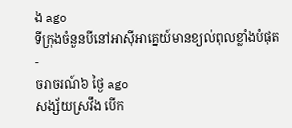ង ago
ទីក្រុងចំនួនបីនៅអាស៊ីអាគ្នេយ៍មានខ្យល់ពុលខ្លាំងបំផុត
-
ចរាចរណ៍៦ ថ្ងៃ ago
សង្ស័យស្រវឹង បើក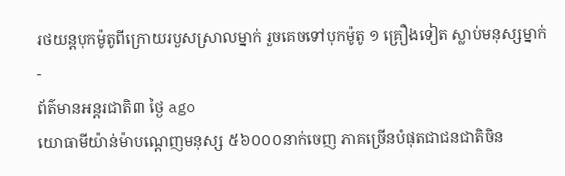រថយន្តបុកម៉ូតូពីក្រោយរបួសស្រាលម្នាក់ រួចគេចទៅបុកម៉ូតូ ១ គ្រឿងទៀត ស្លាប់មនុស្សម្នាក់
-
ព័ត៌មានអន្ដរជាតិ៣ ថ្ងៃ ago
យោធាមីយ៉ាន់ម៉ាបណ្ដេញមនុស្ស ៥៦០០០នាក់ចេញ ភាគច្រើនបំផុតជាជនជាតិចិន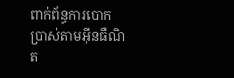ពាក់ព័ន្ធការបោកប្រាស់តាមអ៊ីនធឺណិត